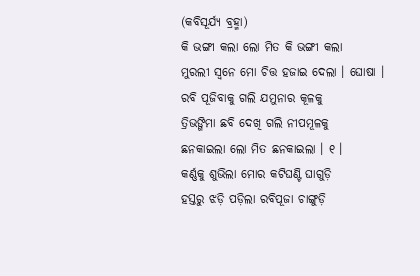(କବିସୂର୍ଯ୍ୟ ବ୍ରହ୍ମା)
କି ଭଙ୍ଗୀ କଲା ଲୋ ମିତ କି ଭଙ୍ଗୀ କଲା
ମୁରଲୀ ସ୍ୱନେ ମୋ ଚିତ୍ତ ହଜାଇ ଦେଲା । ଘୋଷା ।
ରବି ପୂଜିବାକୁ ଗଲି ଯମୁନାର କୂଳକୁ
ତ୍ରିଭଙ୍ଗିମା ଛବି ଦେଖି ଗଲି ନୀପମୂଳକୁ
ଛନକାଇଲା ଲୋ ମିତ ଛନକାଇଲା । ୧ ।
କର୍ଣ୍ଣକୁ ଶୁଭିଲା ମୋର କଟିଘଣ୍ଟି ଘାଗୁଡ଼ି
ହସ୍ତରୁ ଝଡ଼ି ପଡ଼ିଲା ରବିପୂଜା ଚାଙ୍ଗୁଡ଼ି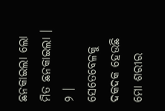ଛନକାଇଲା ଲୋ ମିତ ଛନକାଇଲା । ୨ ।
ସେତେବେଳକୁ ଦକଦକ ହେଉଛି ମୋ ଶରୀର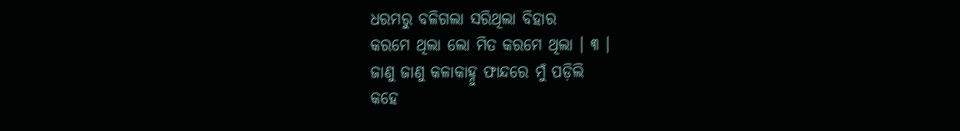ଧରମରୁ ବଳିଗଲା ସରିଥିଲା ବିହାର
କରମେ ଥିଲା ଲୋ ମିତ କରମେ ଥିଲା । ୩ ।
ଜାଣୁ ଜାଣୁ କଳାକାହ୍ନୁ ଫାନ୍ଦରେ ମୁଁ ପଡ଼ିଲି
କହେ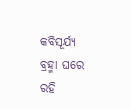କବିସୂର୍ଯ୍ୟ ବ୍ରହ୍ମା ଘରେ ରହି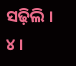ସଢ଼ିଲି । ୪ ।